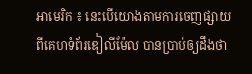អាមេរិក ៖ នេះបើយោងតាមការចេញផ្សាយ ពីគេហទំព័រឌៀលីម៉ែល បានប្រាប់ឲ្យដឹងថា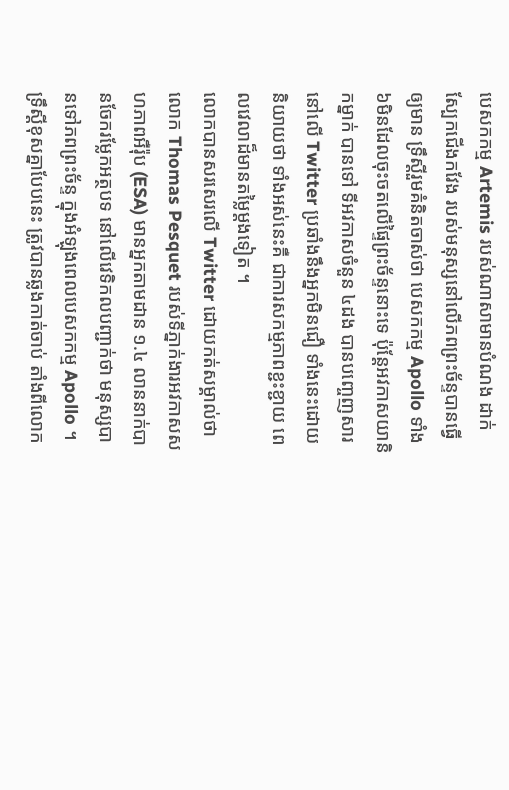បេសកកម្ម Artemis របស់ណាសាមានបំណង ដាក់ស្បែកជើងកវែង របស់មនុស្សនៅលើភពព្រះច័ន្ទបានធ្វើឲ្យមាន ទ្រឹស្តីរួមគំនិតចាស់ថា បេសកកម្ម Apollo ទាំង៦មិនដែលចុះចតលើផ្ទៃព្រះច័ន្ទនោះទេ ប៉ុន្តែអវកាសយានិកម្នាក់ បានទៅ ទីអវកាសចំនួន ៤ដង បានបញ្ចេញសារនៅលើ Twitter ប្រឆាំងនឹងអ្នកមិនជឿ ទាំងនេះដោយនិយាយថា ទាំងអស់នេះគឺ ជាការសកម្មភាពខ្ជះខ្ជាយ ពេលវេលាដ៏មានតម្លៃម្តងទៀត ។
លោកបានសរសេរលើ Twitter ដោយកត់សម្គាល់ថា លោក Thomas Pesquet របស់ទីភ្នាក់ងារអវកាសសហភាពអឺរ៉ុប (ESA) មានអ្នកតាមដាន ១.៤ លាននាក់បានចែករម្លែកអត្ថបទ នៅលើវេទិកលបញ្ជាក់ថា មនុស្សបានទៅភពព្រះច័ន្ទ ក្នុងអំឡុងពេលបេសកកម្ម Apollo ។
ទ្រឹស្តីខុសគ្នាបែបនេះ ត្រូវបានឆ្លងកាត់ចាប់ តាំងពីលោក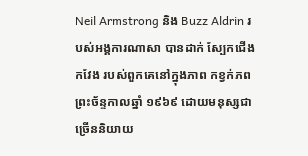Neil Armstrong និង Buzz Aldrin របស់អង្គការណាសា បានដាក់ ស្បែកជើងកវែង របស់ពួកគេនៅក្នុងភាព កខ្វក់ភពព្រះច័ន្ទកាលឆ្នាំ ១៩៦៩ ដោយមនុស្សជាច្រើននិយាយ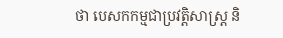ថា បេសកកម្មជាប្រវត្តិសាស្ត្រ និ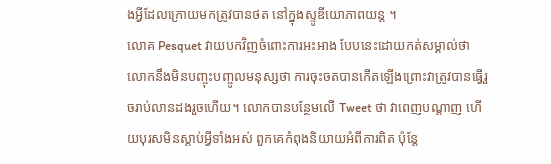ងអ្វីដែលក្រោយមកត្រូវបានថត នៅក្នុងស្ទូឌីយោភាពយន្ត ។
លោគ Pesquet វាយបកវិញចំពោះការអះអាង បែបនេះដោយកត់សម្គាល់ថា លោកនឹងមិនបញ្ចុះបញ្ចូលមនុស្សថា ការចុះចតបានកើតឡើងព្រោះវាត្រូវបានធ្វើរួចរាប់លានដងរួចហើយ។ លោកបានបន្ថែមលើ Tweet ថា វាពេញបណ្តាញ ហើយបុរសមិនស្តាប់អ្វីទាំងអស់ ពួកគេកំពុងនិយាយអំពីការពិត ប៉ុន្តែ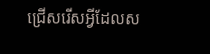ជ្រើសរើសអ្វីដែលស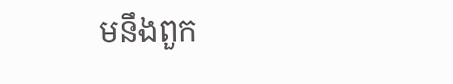មនឹងពួក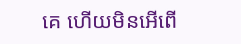គេ ហើយមិនអើពើ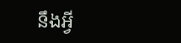នឹងអ្វី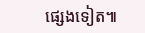ផ្សេងទៀត៕